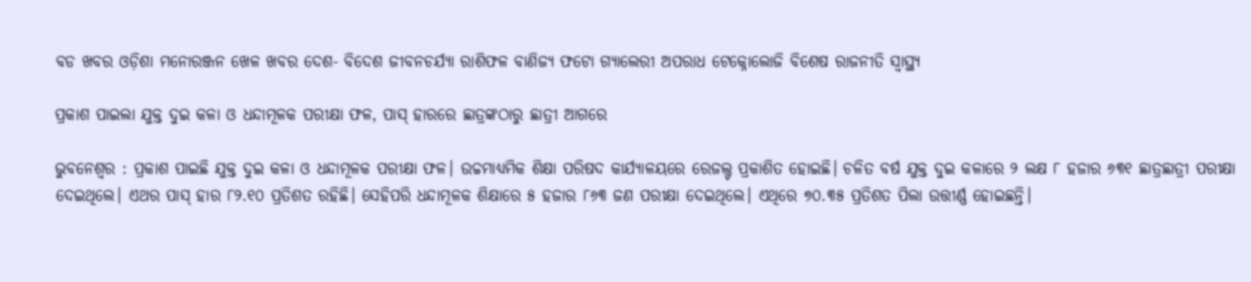ବଡ ଖବର ଓଡ଼ିଶା ମନୋରଞ୍ଜନ ଖେଳ ଖବର ଦେଶ- ବିଦେଶ ଜୀବନଚର୍ଯ୍ୟା ରାଶିଫଳ ବାଣିଜ୍ୟ ଫଟୋ ଗ୍ୟାଲେରୀ ଅପରାଧ ଟେକ୍ନୋଲୋଜି ବିଶେଷ ରାଜନୀତି ସ୍ଵାସ୍ଥ୍ୟ

ପ୍ରକାଶ ପାଇଲା ଯୁକ୍ତ ଦୁଇ କଳା ଓ ଧନ୍ଦାମୂଳକ ପରୀକ୍ଷା ଫଳ, ପାସ୍‌ ହାରରେ ଛାତ୍ରଙ୍କଠାରୁ ଛାତ୍ରୀ ଆଗରେ

ଭୁବନେଶ୍ବର : ପ୍ରକାଶ ପାଇଛି ଯୁକ୍ତ ଦୁଇ କଳା ଓ ଧନ୍ଦାମୂଳକ ପରୀକ୍ଷା ଫଳ। ଉଚ୍ଚମାଧ୍ୟମିକ ଶିକ୍ଷା ପରିଷଦ କାର୍ଯ୍ୟାଳୟରେ ରେଜଲ୍ଟ ପ୍ରକାଶିତ ହୋଇଛି। ଚଳିତ ବର୍ଷ ଯୁକ୍ତ ଦୁଇ କଳାରେ ୨ ଲକ୍ଷ ୮ ହଜାର ୬୩୧ ଛାତ୍ରଛାତ୍ରୀ ପରୀକ୍ଷା ଦେଇଥିଲେ। ଏଥର ପାସ୍ ହାର ୮୨.୧୦ ପ୍ରତିଶତ ରହିଛି। ସେହିପରି ଧନ୍ଦାମୂଳକ ଶିକ୍ଷାରେ ୫ ହଜାର ୮୬୩ ଜଣ ପରୀକ୍ଷା ଦେଇଥିଲେ। ଏଥିରେ ୭୦.୩୫ ପ୍ରତିଶତ ପିଲା ଉତ୍ତୀର୍ଣ୍ଣ ହୋଇଛନ୍ତି।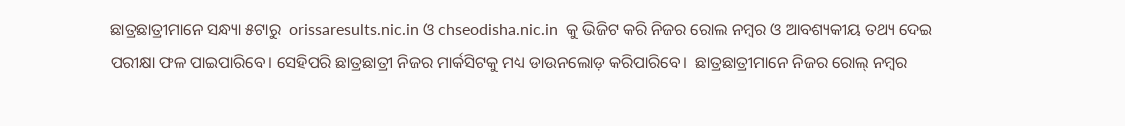ଛାତ୍ରଛାତ୍ରୀମାନେ ସନ୍ଧ୍ୟା ୫ଟାରୁ  orissaresults.nic.in ଓ chseodisha.nic.in  କୁ ଭିଜିଟ କରି ନିଜର ରୋଲ ନମ୍ବର ଓ ଆବଶ୍ୟକୀୟ ତଥ୍ୟ ଦେଇ ପରୀକ୍ଷା ଫଳ ପାଇପାରିବେ। ସେହିପରି ଛାତ୍ରଛାତ୍ରୀ ନିଜର ମାର୍କସିଟକୁ ମଧ୍ୟ ଡାଉନଲୋଡ଼ କରିପାରିବେ।  ଛାତ୍ରଛାତ୍ରୀମାନେ ନିଜର ରୋଲ୍‌ ନମ୍ବର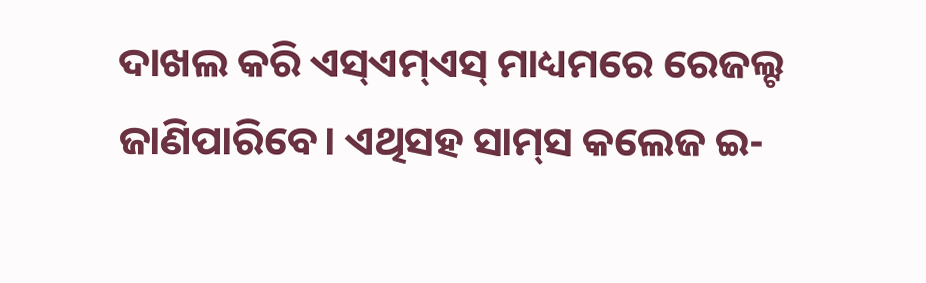ଦାଖଲ କରି ଏସ୍‌ଏମ୍‌ଏସ୍‌ ମାଧ୍ୟମରେ ରେଜଲ୍ଟ ଜାଣିପାରିବେ। ଏଥିସହ ସାମ୍‌ସ କଲେଜ ଇ-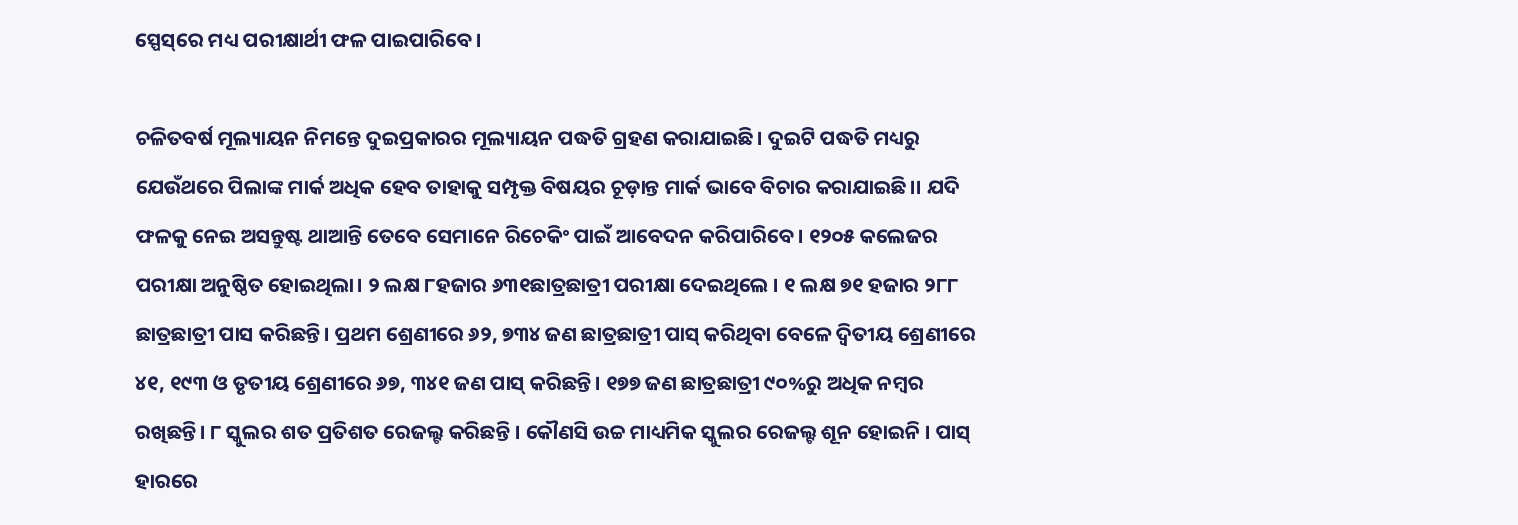ସ୍ପେସ୍‌ରେ ମଧ୍ୟ ପରୀକ୍ଷାର୍ଥୀ ଫଳ ପାଇପାରିବେ।

ଚଳିତବର୍ଷ ମୂଲ୍ୟାୟନ ନିମନ୍ତେ ଦୁଇପ୍ରକାରର ମୂଲ୍ୟାୟନ ପଦ୍ଧତି ଗ୍ରହଣ କରାଯାଇଛି। ଦୁଇଟି ପଦ୍ଧତି ମଧ୍ୟରୁ ଯେଉଁଥରେ ପିଲାଙ୍କ ମାର୍କ ଅଧିକ ହେବ ତାହାକୁ ସମ୍ପୃକ୍ତ ବିଷୟର ଚୂଡ଼ାନ୍ତ ମାର୍କ ଭାବେ ବିଚାର କରାଯାଇଛି।। ଯଦି ଫଳକୁ ନେଇ ଅସନ୍ତୁଷ୍ଟ ଥାଆନ୍ତି ତେବେ ସେମାନେ ରିଚେକିଂ ପାଇଁ ଆବେଦନ କରିପାରିବେ। ୧୨୦୫ କଲେଜର ପରୀକ୍ଷା ଅନୁଷ୍ଠିତ ହୋଇଥିଲା। ୨ ଲକ୍ଷ ୮ହଜାର ୬୩୧ଛାତ୍ରଛାତ୍ରୀ ପରୀକ୍ଷା ଦେଇଥିଲେ । ୧ ଲକ୍ଷ ୭୧ ହଜାର ୨୮୮ ଛାତ୍ରଛାତ୍ରୀ ପାସ କରିଛନ୍ତି। ପ୍ରଥମ ଶ୍ରେଣୀରେ ୬୨, ୭୩୪ ଜଣ ଛାତ୍ରଛାତ୍ରୀ ପାସ୍ କରିଥିବା ବେଳେ ଦ୍ୱିତୀୟ ଶ୍ରେଣୀରେ ୪୧, ୧୯୩ ଓ ତୃତୀୟ ଶ୍ରେଣୀରେ ୬୭, ୩୪୧ ଜଣ ପାସ୍ କରିଛନ୍ତି। ୧୭୭ ଜଣ ଛାତ୍ରଛାତ୍ରୀ ୯୦%ରୁ ଅଧିକ ନମ୍ବର ରଖିଛନ୍ତି। ୮ ସ୍କୁଲର ଶତ ପ୍ରତିଶତ ରେଜଲ୍ଟ କରିଛନ୍ତି । କୌଣସି ଉଚ୍ଚ ମାଧ୍ୟମିକ ସ୍କୁଲର ରେଜଲ୍ଟ ଶୂନ ହୋଇନି । ପାସ୍ ହାରରେ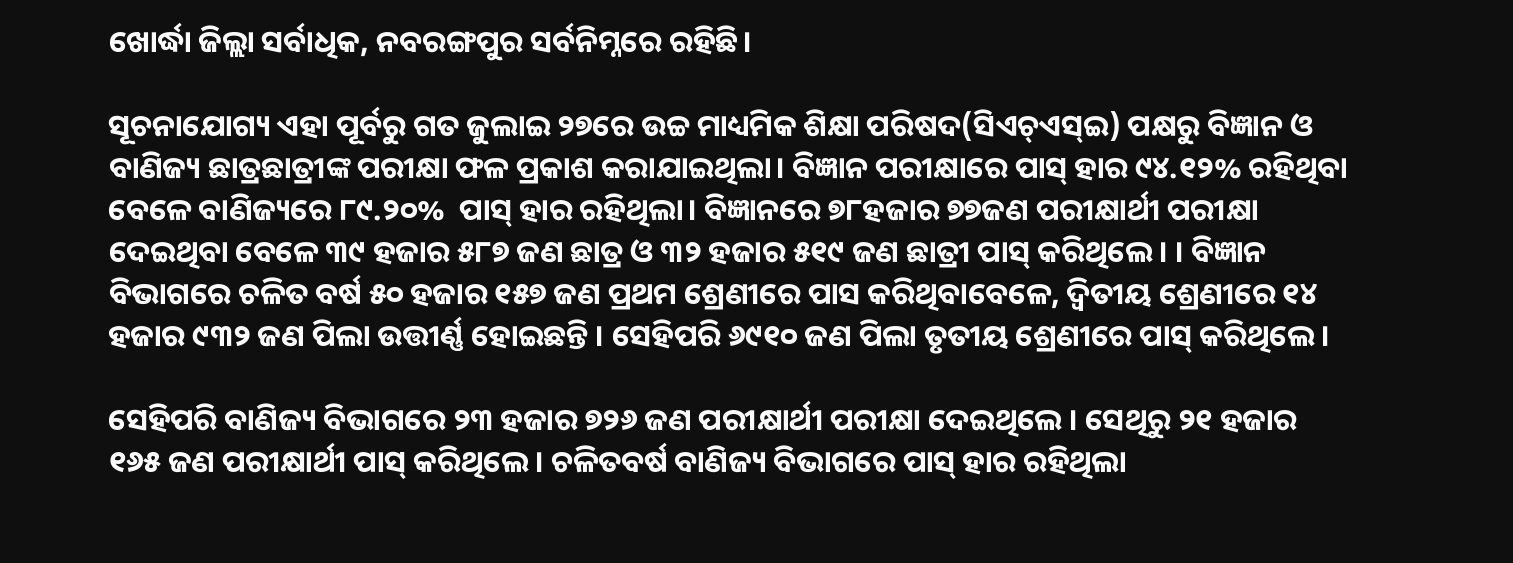ଖୋର୍ଦ୍ଧା ଜିଲ୍ଲା ସର୍ବାଧିକ, ନବରଙ୍ଗପୁର ସର୍ବନିମ୍ନରେ ରହିଛି।

ସୂଚନାଯୋଗ୍ୟ ଏହା ପୂର୍ବରୁ ଗତ ଜୁଲାଇ ୨୭ରେ ଉଚ୍ଚ ମାଧ୍ୟମିକ ଶିକ୍ଷା ପରିଷଦ(ସିଏଚ୍‍ଏସ୍‍ଇ) ପକ୍ଷରୁ ବିଜ୍ଞାନ ଓ ବାଣିଜ୍ୟ ଛାତ୍ରଛାତ୍ରୀଙ୍କ ପରୀକ୍ଷା ଫଳ ପ୍ରକାଶ କରାଯାଇଥିଲା। ବିଜ୍ଞାନ ପରୀକ୍ଷାରେ ପାସ୍‌ ହାର ୯୪.୧୨% ରହିଥିବା ବେଳେ ବାଣିଜ୍ୟରେ ୮୯.୨୦%  ପାସ୍‌ ହାର ରହିଥିଲା। ବିଜ୍ଞାନରେ ୭୮ହଜାର ୭୭ଜଣ ପରୀକ୍ଷାର୍ଥୀ ପରୀକ୍ଷା ଦେଇଥିବା ବେଳେ ୩୯ ହଜାର ୫୮୭ ଜଣ ଛାତ୍ର ଓ ୩୨ ହଜାର ୫୧୯ ଜଣ ଛାତ୍ରୀ ପାସ୍ କରିଥିଲେ। । ବିଜ୍ଞାନ ବିଭାଗରେ ଚଳିତ ବର୍ଷ ୫୦ ହଜାର ୧୫୭ ଜଣ ପ୍ରଥମ ଶ୍ରେଣୀରେ ପାସ କରିଥିବାବେଳେ, ଦ୍ୱିତୀୟ ଶ୍ରେଣୀରେ ୧୪ ହଜାର ୯୩୨ ଜଣ ପିଲା ଉତ୍ତୀର୍ଣ୍ଣ ହୋଇଛନ୍ତି । ସେହିପରି ୬୯୧୦ ଜଣ ପିଲା ତୃତୀୟ ଶ୍ରେଣୀରେ ପାସ୍ କରିଥିଲେ।

ସେହିପରି ବାଣିଜ୍ୟ ବିଭାଗରେ ୨୩ ହଜାର ୭୨୬ ଜଣ ପରୀକ୍ଷାର୍ଥୀ ପରୀକ୍ଷା ଦେଇଥିଲେ । ସେଥିରୁ ୨୧ ହଜାର ୧୬୫ ଜଣ ପରୀକ୍ଷାର୍ଥୀ ପାସ୍ କରିଥିଲେ। ଚଳିତବର୍ଷ ବାଣିଜ୍ୟ ବିଭାଗରେ ପାସ୍ ହାର ରହିଥିଲା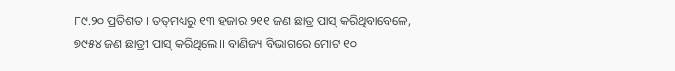୮୯.୨୦ ପ୍ରତିଶତ । ତତ୍‌ମଧ୍ୟରୁ ୧୩ ହଜାର ୨୧୧ ଜଣ ଛାତ୍ର ପାସ୍ କରିଥିବାବେଳେ, ୭୯୫୪ ଜଣ ଛାତ୍ରୀ ପାସ୍ କରିଥିଲେ।। ବାଣିଜ୍ୟ ବିଭାଗରେ ମୋଟ ୧୦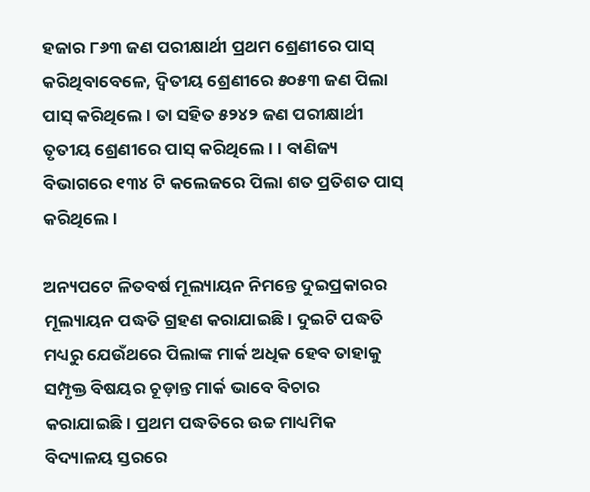ହଜାର ୮୬୩ ଜଣ ପରୀକ୍ଷାର୍ଥୀ ପ୍ରଥମ ଶ୍ରେଣୀରେ ପାସ୍ କରିଥିବାବେଳେ, ଦ୍ୱିତୀୟ ଶ୍ରେଣୀରେ ୫୦୫୩ ଜଣ ପିଲା ପାସ୍ କରିଥିଲେ। ତା ସହିତ ୫୨୪୨ ଜଣ ପରୀକ୍ଷାର୍ଥୀ ତୃତୀୟ ଶ୍ରେଣୀରେ ପାସ୍ କରିଥିଲେ। । ବାଣିଜ୍ୟ ବିଭାଗରେ ୧୩୪ ଟି କଲେଜରେ ପିଲା ଶତ ପ୍ରତିଶତ ପାସ୍ କରିଥିଲେ।

ଅନ୍ୟପଟେ ଳିତବର୍ଷ ମୂଲ୍ୟାୟନ ନିମନ୍ତେ ଦୁଇପ୍ରକାରର ମୂଲ୍ୟାୟନ ପଦ୍ଧତି ଗ୍ରହଣ କରାଯାଇଛି। ଦୁଇଟି ପଦ୍ଧତି ମଧ୍ୟରୁ ଯେଉଁଥରେ ପିଲାଙ୍କ ମାର୍କ ଅଧିକ ହେବ ତାହାକୁ ସମ୍ପୃକ୍ତ ବିଷୟର ଚୂଡ଼ାନ୍ତ ମାର୍କ ଭାବେ ବିଚାର କରାଯାଇଛି। ପ୍ରଥମ ପଦ୍ଧତିରେ ଉଚ୍ଚ ମାଧ୍ୟମିକ ବିଦ୍ୟାଳୟ ସ୍ତରରେ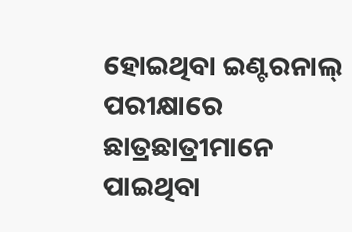ହୋଇଥିବା ଇଣ୍ଟରନାଲ୍‍ ପରୀକ୍ଷାରେ ଛାତ୍ରଛାତ୍ରୀମାନେ ପାଇଥିବା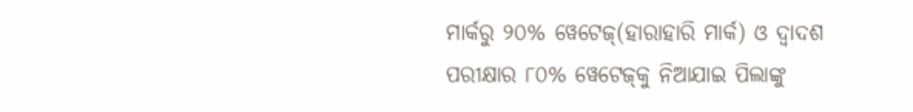ମାର୍କରୁ ୨୦% ୱେଟେଜ୍‍(ହାରାହାରି ମାର୍କ) ଓ ଦ୍ୱାଦଶ ପରୀକ୍ଷାର ୮୦% ୱେଟେଜ୍‍କୁ ନିଆଯାଇ ପିଲାଙ୍କୁ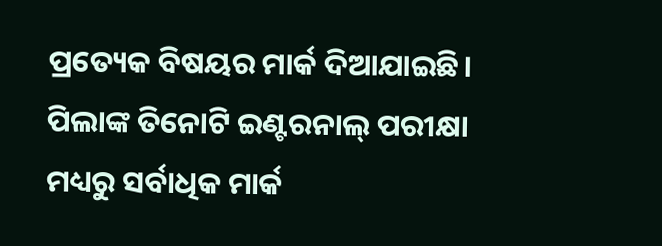ପ୍ରତ୍ୟେକ ବିଷୟର ମାର୍କ ଦିଆଯାଇଛି। ପିଲାଙ୍କ ତିନୋଟି ଇଣ୍ଟରନାଲ୍‍ ପରୀକ୍ଷା ମଧ୍ୟରୁ ସର୍ବାଧିକ ମାର୍କ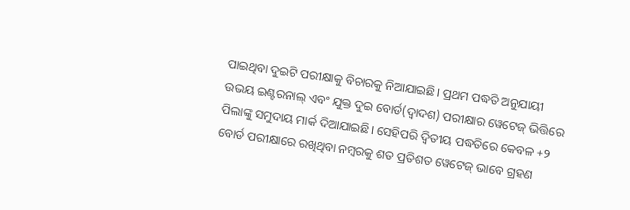ପାଇଥିବା ଦୁଇଟି ପରୀକ୍ଷାକୁ ବିଚାରକୁ ନିଆଯାଇଛି। ପ୍ରଥମ ପଦ୍ଧତି ଅନୁଯାୟୀ ଉଭୟ ଇଣ୍ଟରନାଲ୍‍ ଏବଂ ଯୁକ୍ତ ଦୁଇ ବୋର୍ଡ(ଦ୍ୱାଦଶ) ପରୀକ୍ଷାର ୱେଟେଜ୍‍ ଭିତ୍ତିରେ ପିଲାଙ୍କୁ ସମୁଦାୟ ମାର୍କ ଦିଆଯାଇଛି। ସେହିପରି ଦ୍ୱିତୀୟ ପଦ୍ଧତିରେ କେବଳ +୨ ବୋର୍ଡ ପରୀକ୍ଷାରେ ରଖିଥିବା ନମ୍ୱରକୁ ଶତ ପ୍ରତିଶତ ୱେଟେଜ୍‍ ଭାବେ ଗ୍ରହଣ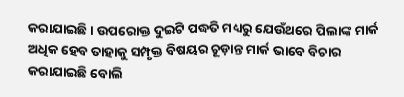କରାଯାଇଛି। ଉପରୋକ୍ତ ଦୁଇଟି ପଦ୍ଧତି ମଧ୍ୟରୁ ଯେଉଁଥରେ ପିଲାଙ୍କ ମାର୍କ ଅଧିକ ହେବ ତାହାକୁ ସମ୍ପୃକ୍ତ ବିଷୟର ଚୂଡ଼ାନ୍ତ ମାର୍କ ଭାବେ ବିଚାର କରାଯାଇଛି ବୋଲି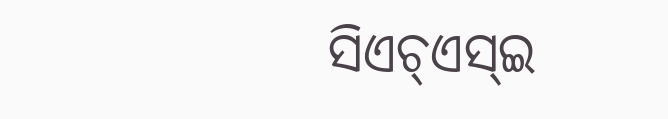ସିଏଚ୍‍ଏସ୍‍ଇ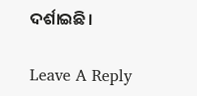ଦର୍ଶାଇଛି।

Leave A Reply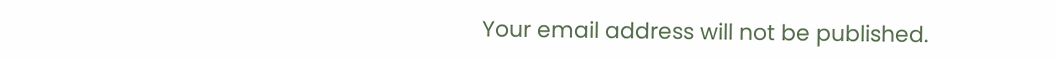Your email address will not be published.